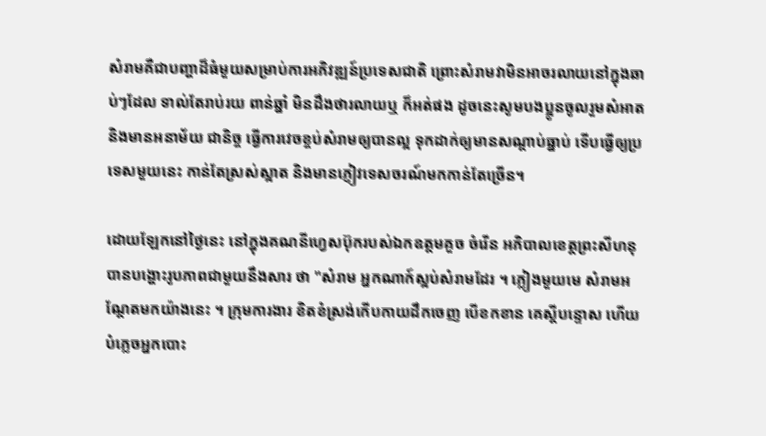សំរាមគឺជាបញ្ហាដ៏ធំមួយសម្រាប់ការអភិវឌ្ឍន៍ប្រទេសជាតិ ព្រោះសំរាមវាមិនអាចរលាយនៅក្នុងឆាប់ៗដែល ទាល់តែរាប់រយ ពាន់ឆ្នាំ មិនដឹងថារលាយឬ ក៏អត់ផង ដូចនេះសូមបងប្អូនចូលរួមសំអាត និងមានអនាម័យ ជានិច្ច ធ្វើការវេចខ្ចប់សំរាមឲ្យបានល្អ ទុកដាក់ឲ្យមានសណ្តាប់ធ្នាប់ ទើបធ្វើឲ្យប្រទេសមួយនេះ កាន់តែស្រស់ស្អាត និងមានភ្ញៀវទេសចរណ៍មកកាន់តែច្រើន។

ដោយឡែកនៅថ្ងៃនេះ នៅក្នុងគណនីហ្វេសប៊ុករបស់ឯកឧត្តមគួច ចំរើន អភិបាលខេត្តព្រះសីហនុ បានបង្ហោះរូបភាពជាមួយនឹងសារ ថា "សំរាម អ្នកណាក៍ស្អប់សំរាមដែរ ។ ភ្លៀងមួយមេ សំរាមអណ្ដែតមកយ៉ាងនេះ ។ ក្រុមការងារ ខិតខំស្រង់កេីបកាយដឹកចេញ បេីខកខាន គេស្ដីបន្ទោស ហេីយបំភ្លេចអ្នកបោះ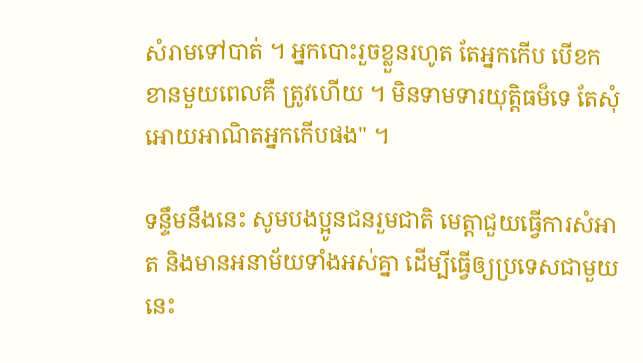សំរាមទៅបាត់ ។ អ្នកបោះរួចខ្លួនរហូត តែអ្នកកេីប បេីខកខានមួយពេលគឺ ត្រូវហេីយ ។ មិនទាមទារយុត្តិធម៏ទេ តែសុំអោយអាណិតអ្នកកេីបផង" ។

ទន្ទឹមនឹងនេះ សូមបងប្អូនជនរួមជាតិ មេត្តាជួយធ្វើការសំអាត និងមានអនាម័យទាំងអស់គ្នា ដើម្បីធ្វើឲ្យប្រទេសជាមួយនេះ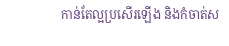កាន់តែល្អប្រសើរឡើង និងកំចាត់ស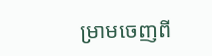ម្រាមចេញពី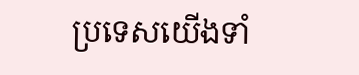ប្រទេសយើងទាំ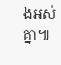ងអស់គ្នា៕